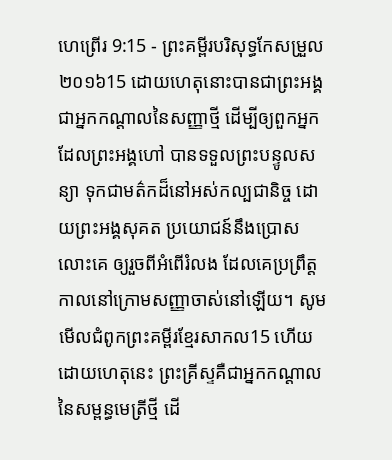ហេព្រើរ 9:15 - ព្រះគម្ពីរបរិសុទ្ធកែសម្រួល ២០១៦15 ដោយហេតុនោះបានជាព្រះអង្គជាអ្នកកណ្តាលនៃសញ្ញាថ្មី ដើម្បីឲ្យពួកអ្នកដែលព្រះអង្គហៅ បានទទួលព្រះបន្ទូលសន្យា ទុកជាមត៌កដ៏នៅអស់កល្បជានិច្ច ដោយព្រះអង្គសុគត ប្រយោជន៍នឹងប្រោសលោះគេ ឲ្យរួចពីអំពើរំលង ដែលគេប្រព្រឹត្តកាលនៅក្រោមសញ្ញាចាស់នៅឡើយ។ សូមមើលជំពូកព្រះគម្ពីរខ្មែរសាកល15 ហើយដោយហេតុនេះ ព្រះគ្រីស្ទគឺជាអ្នកកណ្ដាលនៃសម្ពន្ធមេត្រីថ្មី ដើ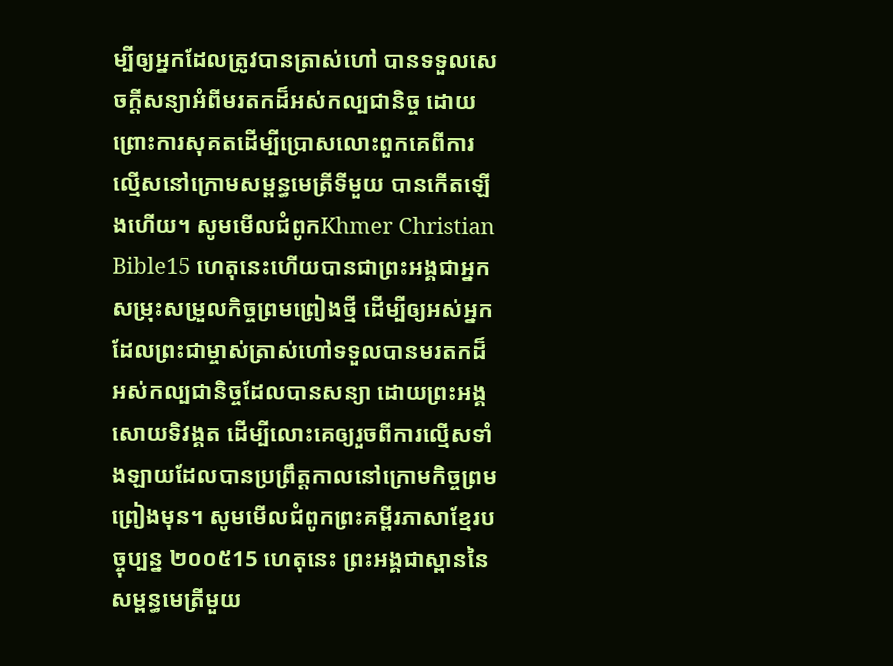ម្បីឲ្យអ្នកដែលត្រូវបានត្រាស់ហៅ បានទទួលសេចក្ដីសន្យាអំពីមរតកដ៏អស់កល្បជានិច្ច ដោយព្រោះការសុគតដើម្បីប្រោសលោះពួកគេពីការល្មើសនៅក្រោមសម្ពន្ធមេត្រីទីមួយ បានកើតឡើងហើយ។ សូមមើលជំពូកKhmer Christian Bible15 ហេតុនេះហើយបានជាព្រះអង្គជាអ្នកសម្រុះសម្រួលកិច្ចព្រមព្រៀងថ្មី ដើម្បីឲ្យអស់អ្នកដែលព្រះជាម្ចាស់ត្រាស់ហៅទទួលបានមរតកដ៏អស់កល្បជានិច្ចដែលបានសន្យា ដោយព្រះអង្គសោយទិវង្គត ដើម្បីលោះគេឲ្យរួចពីការល្មើសទាំងឡាយដែលបានប្រព្រឹត្តកាលនៅក្រោមកិច្ចព្រមព្រៀងមុន។ សូមមើលជំពូកព្រះគម្ពីរភាសាខ្មែរបច្ចុប្បន្ន ២០០៥15 ហេតុនេះ ព្រះអង្គជាស្ពាននៃសម្ពន្ធមេត្រីមួយ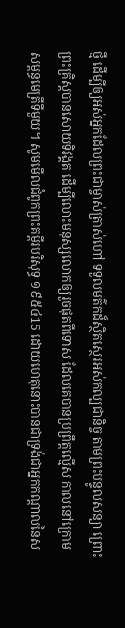ថ្មី ដើម្បីឲ្យអស់អ្នកដែលព្រះជាម្ចាស់ត្រាស់ហៅ ទទួលមត៌កដ៏ស្ថិតស្ថេរអស់កល្បជានិច្ច តាមព្រះបន្ទូលសន្យា ព្រោះព្រះគ្រិស្តបានសោយទិវង្គត ដើម្បីលោះមនុស្សលោកឲ្យរួចផុតពីទោស ដែលគេបានប្រព្រឹត្តល្មើស កាលនៅក្រោមសម្ពន្ធមេត្រីទីមួយ។ សូមមើលជំពូកព្រះគម្ពីរបរិសុទ្ធ ១៩៥៤15 ដោយហេតុនោះបានជាទ្រង់ជាអ្នកកណ្តាលនៃស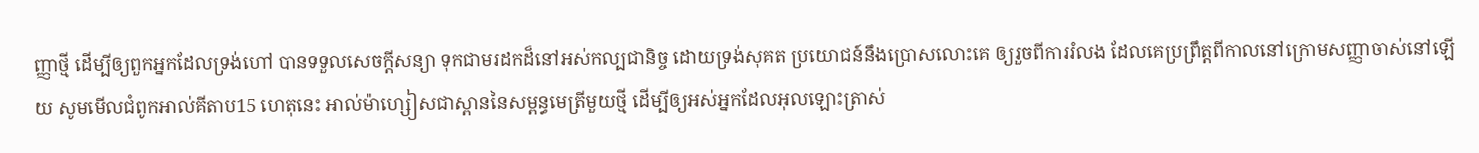ញ្ញាថ្មី ដើម្បីឲ្យពួកអ្នកដែលទ្រង់ហៅ បានទទួលសេចក្ដីសន្យា ទុកជាមរដកដ៏នៅអស់កល្បជានិច្ច ដោយទ្រង់សុគត ប្រយោជន៍នឹងប្រោសលោះគេ ឲ្យរួចពីការរំលង ដែលគេប្រព្រឹត្តពីកាលនៅក្រោមសញ្ញាចាស់នៅឡើយ សូមមើលជំពូកអាល់គីតាប15 ហេតុនេះ អាល់ម៉ាហ្សៀសជាស្ពាននៃសម្ពន្ធមេត្រីមួយថ្មី ដើម្បីឲ្យអស់អ្នកដែលអុលឡោះត្រាស់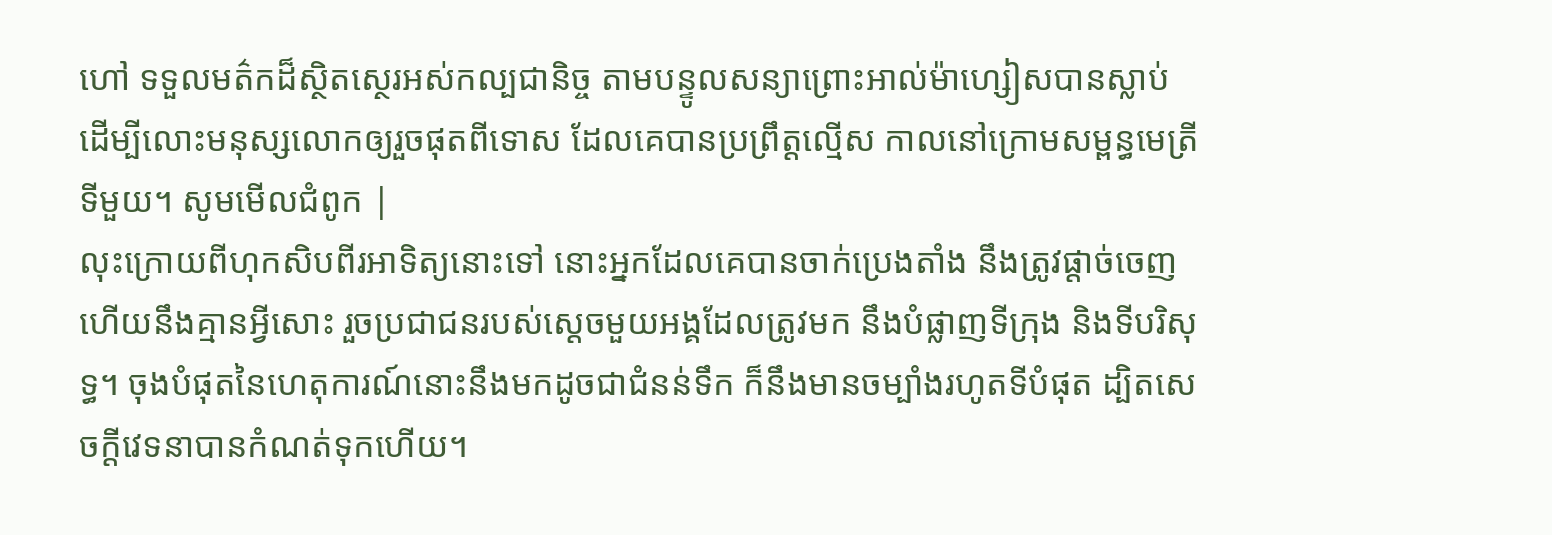ហៅ ទទួលមត៌កដ៏ស្ថិតស្ថេរអស់កល្បជានិច្ច តាមបន្ទូលសន្យាព្រោះអាល់ម៉ាហ្សៀសបានស្លាប់ ដើម្បីលោះមនុស្សលោកឲ្យរួចផុតពីទោស ដែលគេបានប្រព្រឹត្ដល្មើស កាលនៅក្រោមសម្ពន្ធមេត្រីទីមួយ។ សូមមើលជំពូក |
លុះក្រោយពីហុកសិបពីរអាទិត្យនោះទៅ នោះអ្នកដែលគេបានចាក់ប្រេងតាំង នឹងត្រូវផ្តាច់ចេញ ហើយនឹងគ្មានអ្វីសោះ រួចប្រជាជនរបស់ស្ដេចមួយអង្គដែលត្រូវមក នឹងបំផ្លាញទីក្រុង និងទីបរិសុទ្ធ។ ចុងបំផុតនៃហេតុការណ៍នោះនឹងមកដូចជាជំនន់ទឹក ក៏នឹងមានចម្បាំងរហូតទីបំផុត ដ្បិតសេចក្ដីវេទនាបានកំណត់ទុកហើយ។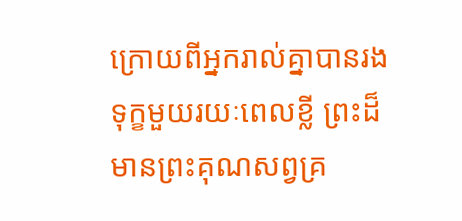ក្រោយពីអ្នករាល់គ្នាបានរងទុក្ខមួយរយៈពេលខ្លី ព្រះដ៏មានព្រះគុណសព្វគ្រ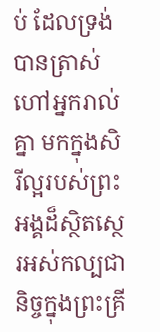ប់ ដែលទ្រង់បានត្រាស់ហៅអ្នករាល់គ្នា មកក្នុងសិរីល្អរបស់ព្រះអង្គដ៏ស្ថិតស្ថេរអស់កល្បជានិច្ចក្នុងព្រះគ្រី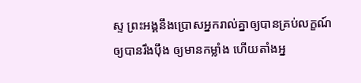ស្ទ ព្រះអង្គនឹងប្រោសអ្នករាល់គ្នាឲ្យបានគ្រប់លក្ខណ៍ ឲ្យបានរឹងប៉ឹង ឲ្យមានកម្លាំង ហើយតាំងអ្ន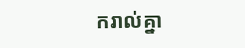ករាល់គ្នា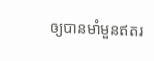ឲ្យបានមាំមួនឥតរ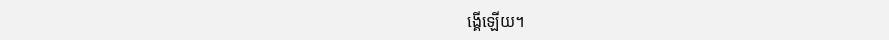ង្គើឡើយ។